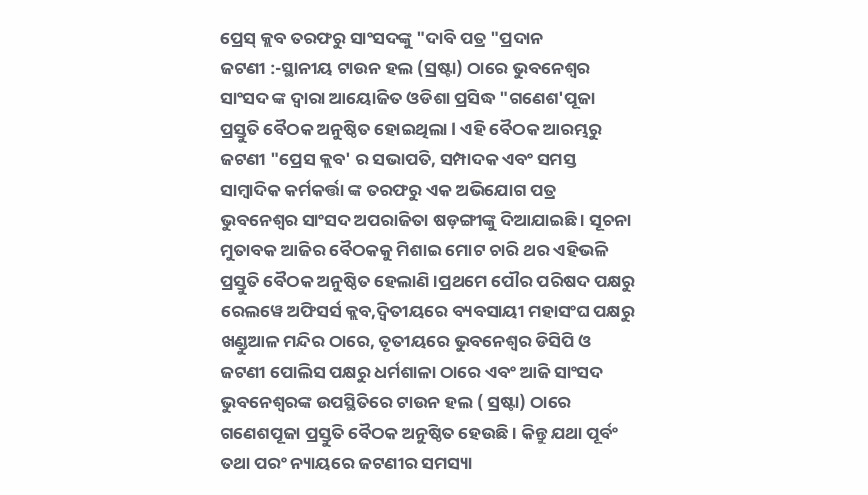ପ୍ରେସ୍ କ୍ଲବ ତରଫରୁ ସାଂସଦଙ୍କୁ "ଦାବି ପତ୍ର "ପ୍ରଦାନ
ଜଟଣୀ :-ସ୍ଥାନୀୟ ଟାଉନ ହଲ (ସ୍ରଷ୍ଟା) ଠାରେ ଭୁବନେଶ୍ୱର ସାଂସଦ ଙ୍କ ଦ୍ୱାରା ଆୟୋଜିତ ଓଡିଶା ପ୍ରସିଦ୍ଧ "ଗଣେଶ'ପୂଜା ପ୍ରସ୍ତୁତି ବୈଠକ ଅନୁଷ୍ଠିତ ହୋଇଥିଲା l ଏହି ବୈଠକ ଆରମ୍ଭରୁ ଜଟଣୀ "ପ୍ରେସ କ୍ଲବ' ର ସଭାପତି, ସମ୍ପାଦକ ଏବଂ ସମସ୍ତ ସାମ୍ବାଦିକ କର୍ମକର୍ତ୍ତା ଙ୍କ ତରଫରୁ ଏକ ଅଭିଯୋଗ ପତ୍ର ଭୁବନେଶ୍ୱର ସାଂସଦ ଅପରାଜିତା ଷଡ଼ଙ୍ଗୀଙ୍କୁ ଦିଆଯାଇଛି । ସୂଚନା ମୁତାବକ ଆଜିର ବୈଠକକୁ ମିଶାଇ ମୋଟ ଚାରି ଥର ଏହିଭଳି ପ୍ରସ୍ତୁତି ବୈଠକ ଅନୁଷ୍ଠିତ ହେଲାଣି ।ପ୍ରଥମେ ପୌର ପରିଷଦ ପକ୍ଷରୁ ରେଲୱେ ଅଫିସର୍ସ କ୍ଲବ,ଦ୍ଵିତୀୟରେ ବ୍ୟବସାୟୀ ମହାସଂଘ ପକ୍ଷରୁ ଖଣ୍ଡୁଆଳ ମନ୍ଦିର ଠାରେ, ତୃତୀୟରେ ଭୁବନେଶ୍ବର ଡିସିପି ଓ ଜଟଣୀ ପୋଲିସ ପକ୍ଷରୁ ଧର୍ମଶାଳା ଠାରେ ଏବଂ ଆଜି ସାଂସଦ ଭୁବନେଶ୍ବରଙ୍କ ଉପସ୍ଥିତିରେ ଟାଉନ ହଲ ( ସ୍ରଷ୍ଟା) ଠାରେ ଗଣେଶପୂଜା ପ୍ରସ୍ତୁତି ବୈଠକ ଅନୁଷ୍ଠିତ ହେଉଛି । କିନ୍ତୁ ଯଥା ପୂର୍ବଂ ତଥା ପରଂ ନ୍ୟାୟରେ ଜଟଣୀର ସମସ୍ୟା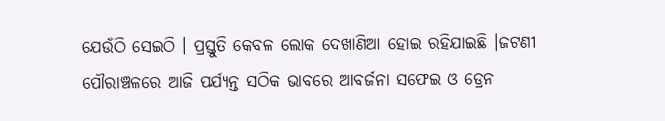ଯେଉଁଠି ସେଇଠି । ପ୍ରସ୍ତୁତି କେବଳ ଲୋକ ଦେଖାଣିଆ ହୋଇ ରହିଯାଇଛି ।ଜଟଣୀ ପୌରାଞ୍ଚଳରେ ଆଜି ପର୍ଯ୍ୟନ୍ତ ସଠିକ ଭାବରେ ଆବର୍ଜନା ସଫେଇ ଓ ଡ୍ରେନ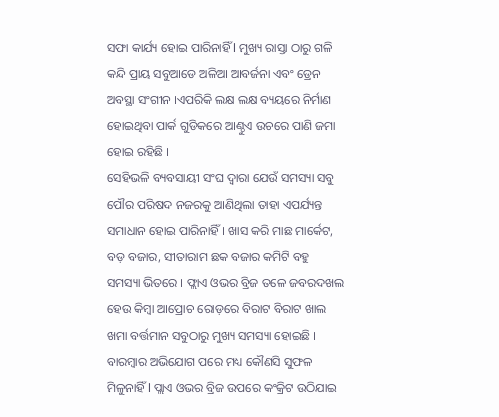ସଫା କାର୍ଯ୍ୟ ହୋଇ ପାରିନାହିଁ l ମୁଖ୍ୟ ରାସ୍ତା ଠାରୁ ଗଳି କନ୍ଦି ପ୍ରାୟ ସବୁଆଡେ ଅଳିଆ ଆବର୍ଜନା ଏବଂ ଡ୍ରେନ ଅବସ୍ଥା ସଂଗୀନ ।ଏପରିକି ଲକ୍ଷ ଲକ୍ଷ ବ୍ୟୟରେ ନିର୍ମାଣ ହୋଇଥିବା ପାର୍କ ଗୁଡିକରେ ଆଣ୍ଠୁଏ ଉଚରେ ପାଣି ଜମା ହୋଇ ରହିଛି ।
ସେହିଭଳି ବ୍ୟବସାୟୀ ସଂଘ ଦ୍ୱାରା ଯେଉଁ ସମସ୍ୟା ସବୁ ପୌର ପରିଷଦ ନଜରକୁ ଆଣିଥିଲା ତାହା ଏପର୍ଯ୍ୟନ୍ତ ସମାଧାନ ହୋଇ ପାରିନାହିଁ । ଖାସ କରି ମାଛ ମାର୍କେଟ, ବଡ଼ ବଜାର, ସୀତାରାମ ଛକ ବଜାର କମିଟି ବହୁ ସମସ୍ୟା ଭିତରେ । ଫ୍ଲାଏ ଓଭର ବ୍ରିଜ ତଳେ ଜବରଦଖଲ ହେଉ କିମ୍ବା ଆପ୍ରୋଚ ରୋଡ଼ରେ ବିରାଟ ବିରାଟ ଖାଲ ଖମା ବର୍ତ୍ତମାନ ସବୁଠାରୁ ମୁଖ୍ୟ ସମସ୍ୟା ହୋଇଛି । ବାରମ୍ବାର ଅଭିଯୋଗ ପରେ ମଧ୍ୟ କୌଣସି ସୁଫଳ ମିଳୁନାହିଁ l ପ୍ଲାଏ ଓଭର ବ୍ରିଜ ଉପରେ କଂକ୍ରିଟ ଉଠିଯାଇ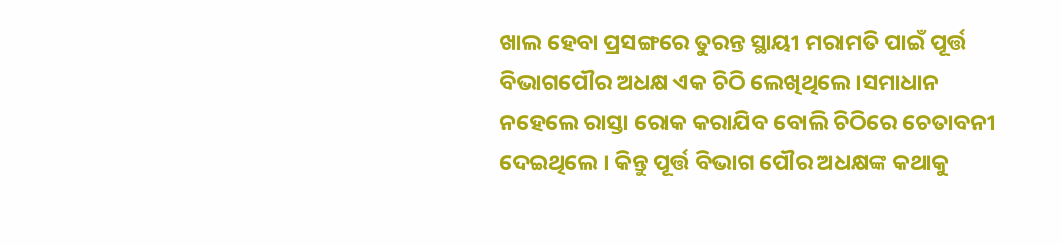ଖାଲ ହେବା ପ୍ରସଙ୍ଗରେ ତୁରନ୍ତ ସ୍ଥାୟୀ ମରାମତି ପାଇଁ ପୂର୍ତ୍ତ ବିଭାଗପୌର ଅଧକ୍ଷ ଏକ ଚିଠି ଲେଖିଥିଲେ ।ସମାଧାନ ନହେଲେ ରାସ୍ତା ରୋକ କରାଯିବ ବୋଲି ଚିଠିରେ ଚେତାବନୀ ଦେଇଥିଲେ । କିନ୍ତୁ ପୂର୍ତ୍ତ ବିଭାଗ ପୌର ଅଧକ୍ଷଙ୍କ କଥାକୁ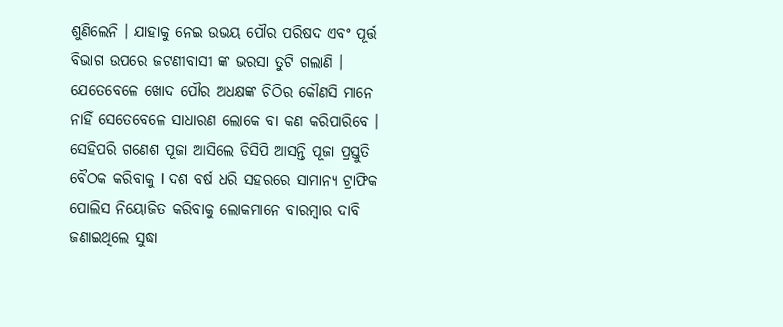ଶୁଣିଲେନି । ଯାହାକୁ ନେଇ ଉଭୟ ପୌର ପରିଷଦ ଏବଂ ପୂର୍ତ୍ତ ବିଭାଗ ଉପରେ ଜଟଣୀବାସୀ ଙ୍କ ଭରସା ତୁଟି ଗଲାଣି । ଯେତେବେଳେ ଖୋଦ ପୌର ଅଧକ୍ଷଙ୍କ ଚିଠିର କୌଣସି ମାନେ ନାହିଁ ସେତେବେଳେ ସାଧାରଣ ଲୋକେ ବା କଣ କରିପାରିବେ । ସେହିପରି ଗଣେଶ ପୂଜା ଆସିଲେ ଡିସିପି ଆସନ୍ତି ପୂଜା ପ୍ରସ୍ତୁତି ବୈଠକ କରିବାକୁ l ଦଶ ବର୍ଷ ଧରି ସହରରେ ସାମାନ୍ୟ ଟ୍ରାଫିକ ପୋଲିସ ନିୟୋଜିତ କରିବାକୁ ଲୋକମାନେ ବାରମ୍ବାର ଦାବି ଜଣାଇଥିଲେ ସୁଦ୍ଧା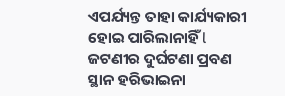ଏପର୍ଯ୍ୟନ୍ତ ତାହା କାର୍ଯ୍ୟକାରୀ ହୋଇ ପାରିଲାନାହିଁ l ଜଟଣୀର ଦୁର୍ଘଟଣା ପ୍ରବଣ ସ୍ଥାନ ହରିଭାଇନା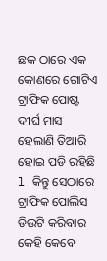ଛକ ଠାରେ ଏକ କୋଣରେ ଗୋଟିଏ ଟ୍ରାଫିକ ପୋଷ୍ଟ ଦୀର୍ଘ ମାସ ହେଲାଣି ତିଆରି ହୋଇ ପଡି ରହିଛି l କିନ୍ତୁ ସେଠାରେ ଟ୍ରାଫିକ ପୋଲିସ ଡିଉଟି କରିବାର କେହି କେବେ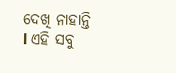ଦେଖି ନାହାନ୍ତି l ଏହି ସବୁ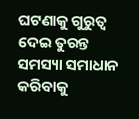ଘଟଣାକୁ ଗୁରୁତ୍ୱ ଦେଇ ତୁରନ୍ତ ସମସ୍ୟା ସମାଧାନ କରିବାକୁ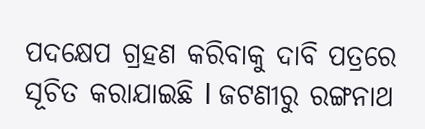ପଦକ୍ଷେପ ଗ୍ରହଣ କରିବାକୁ ଦାବି ପତ୍ରରେ ସୂଚିତ କରାଯାଇଛି l ଜଟଣୀରୁ ରଙ୍ଗନାଥ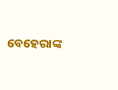ବେହେରାଙ୍କ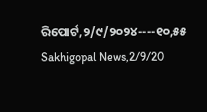ରିପୋର୍ଟ,୨/୯/୨୦୨୪----୧୦,୫୫ Sakhigopal News,2/9/20